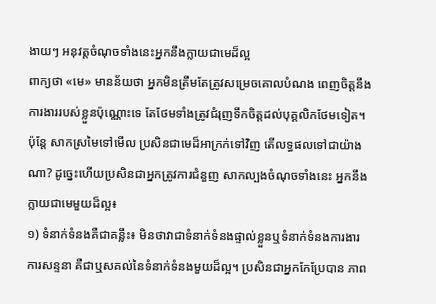ងាយៗ អនុវត្តចំណុចទាំងនេះអ្នកនឹងក្លាយជាមេដ៏ល្អ
ពាក្យថា «មេ» មានន័យថា អ្នកមិនត្រឹមតែត្រូវសម្រេចគោលបំណង ពេញចិត្តនឹងការងាររបស់ខ្លួនប៉ុណ្ណោះទេ តែថែមទាំងត្រូវជំរុញទឹកចិត្តដល់បុគ្គលិកថែមទៀត។ ប៉ុន្តែ សាកស្រមៃទៅមើល ប្រសិនជាមេដ៏អាក្រក់ទៅវិញ តើលទ្ធផលទៅជាយ៉ាងណា? ដូច្នេះហើយប្រសិនជាអ្នកត្រូវការជំនួញ សាកល្បងចំណុចទាំងនេះ អ្នកនឹងក្លាយជាមេមួយដ៏ល្អ៖
១) ទំនាក់ទំនងគឺជាគន្លឹះ៖ មិនថាវាជាទំនាក់ទំនងផ្ទាល់ខ្លួនឬទំនាក់ទំនងការងារ ការសន្ទនា គឺជាឬសគល់នៃទំនាក់ទំនងមួយដ៏ល្អ។ ប្រសិនជាអ្នកកែប្រែបាន ភាព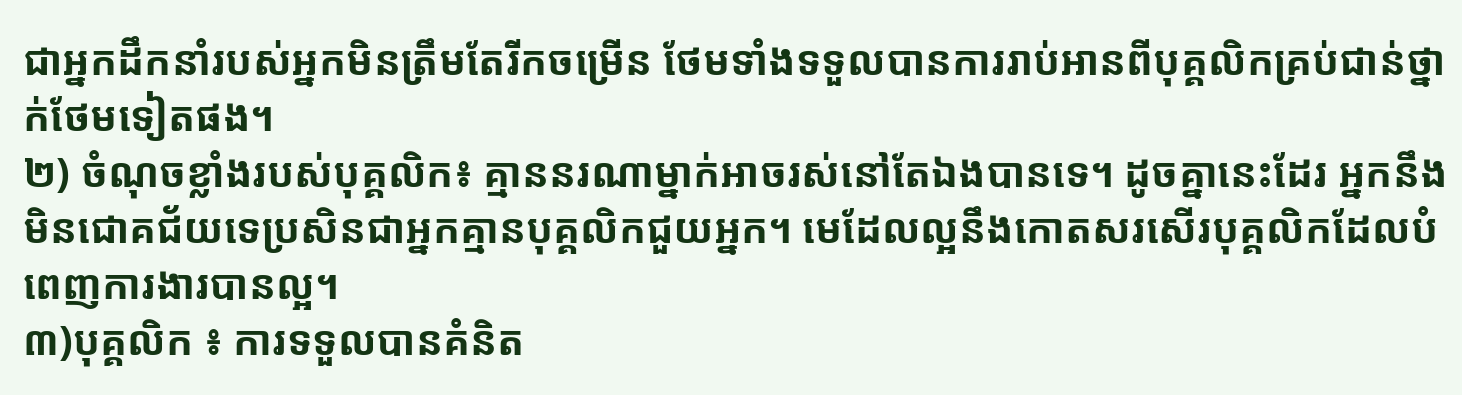ជាអ្នកដឹកនាំរបស់អ្នកមិនត្រឹមតែរីកចម្រើន ថែមទាំងទទួលបានការរាប់អានពីបុគ្គលិកគ្រប់ជាន់ថ្នាក់ថែមទៀតផង។
២) ចំណុចខ្លាំងរបស់បុគ្គលិក៖ គ្មាននរណាម្នាក់អាចរស់នៅតែឯងបានទេ។ ដូចគ្នានេះដែរ អ្នកនឹងមិនជោគជ័យទេប្រសិនជាអ្នកគ្មានបុគ្គលិកជួយអ្នក។ មេដែលល្អនឹងកោតសរសើរបុគ្គលិកដែលបំពេញការងារបានល្អ។
៣)បុគ្គលិក ៖ ការទទួលបានគំនិត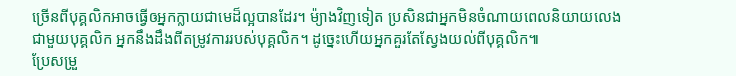ច្រើនពីបុគ្គលិកអាចធ្វើឲអ្នកក្លាយជាមេដ៏ល្អបានដែរ។ ម៉្យាងវិញទៀត ប្រសិនជាអ្នកមិនចំណាយពេលនិយាយលេងជាមួយបុគ្គលិក អ្នកនឹងដឹងពីតម្រូវការរបស់បុគ្គលិក។ ដូច្នេះហើយអ្នកគួរតែស្វែងយល់ពីបុគ្គលិក៕
ប្រែសម្រួ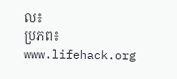ល៖
ប្រភព៖ www.lifehack.org